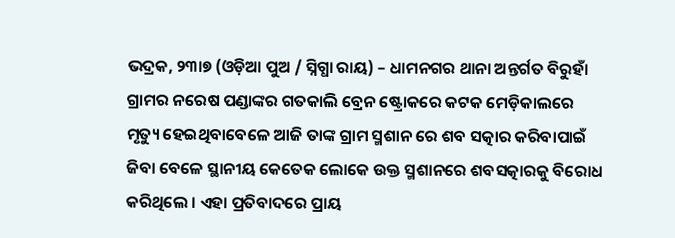ଭଦ୍ରକ, ୨୩ା୭ (ଓଡ଼ିଆ ପୁଅ / ସ୍ନିଗ୍ଧା ରାୟ) – ଧାମନଗର ଥାନା ଅନ୍ତର୍ଗତ ବିରୁହାଁ ଗ୍ରାମର ନରେଷ ପଣ୍ଡାଙ୍କର ଗତକାଲି ବ୍ରେନ ଷ୍ଟ୍ରୋକରେ କଟକ ମେଡ଼ିକାଲରେ ମୃତ୍ୟୁ ହେଇଥିବାବେଳେ ଆଜି ତାଙ୍କ ଗ୍ରାମ ସ୍ମଶାନ ରେ ଶବ ସତ୍କାର କରିବାପାଇଁ ଜିବା ବେଳେ ସ୍ଥାନୀୟ କେତେକ ଲୋକେ ଉକ୍ତ ସ୍ମଶାନରେ ଶବସତ୍କାରକୁ ବିରୋଧ କରିଥିଲେ । ଏହା ପ୍ରତିବାଦରେ ପ୍ରାୟ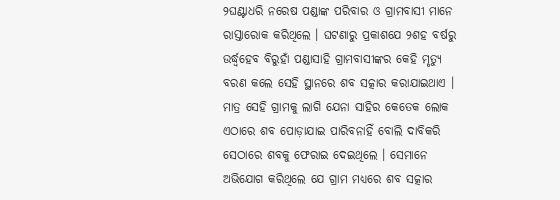୨ଘଣ୍ଟାଧରି ନରେଷ ପଣ୍ଡାଙ୍କ ପରିବାର ଓ ଗ୍ରାମବାସୀ ମାନେ ରାସ୍ତାରୋକ କରିଥିଲେ । ଘଟଣାରୁ ପ୍ରକାଶଯେ ୨ଶହ ବର୍ଷରୁ ଉର୍ଦ୍ଧ୍ୱହେବ ବିରୁହାଁ ପଣ୍ଡାସାହି ଗ୍ରାମବାସୀଙ୍କର କେହି ମୃତ୍ୟୁ ବରଣ କଲେ ସେହି ସ୍ଥାନରେ ଶବ ସତ୍କାର କରାଯାଇଥାଏ । ମାତ୍ର ସେହି ଗ୍ରାମକୁ ଲାଗି ଯେନା ସାହିର କେତେକ ଲୋକ ଏଠାରେ ଶବ ପୋଡ଼ାଯାଇ ପାରିବନାହିଁ ବୋଲି ଦାବିକରି ସେଠାରେ ଶବକୁ ଫେରାଇ ଦେଇଥିଲେ । ସେମାନେ ଅଭିଯୋଗ କରିଥିଲେ ଯେ ଗ୍ରାମ ମଧ୍ୟରେ ଶବ ସତ୍କାର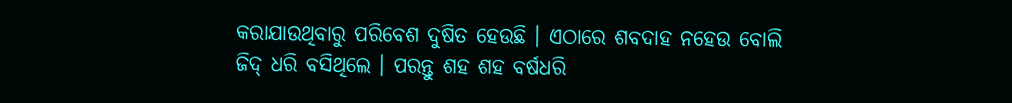କରାଯାଉଥିବାରୁ ପରିବେଶ ଦୁଷିତ ହେଉଛି । ଏଠାରେ ଶବଦାହ ନହେଉ ବୋଲି ଜିଦ୍ ଧରି ବସିଥିଲେ । ପରନ୍ତୁ ଶହ ଶହ ବର୍ଷଧରି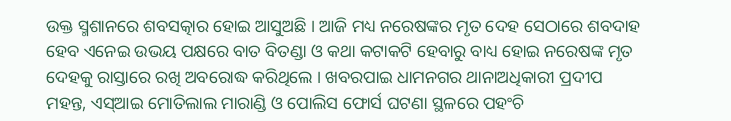ଉକ୍ତ ସ୍ମଶାନରେ ଶବସତ୍କାର ହୋଇ ଆସୁଅଛି । ଆଜି ମଧ୍ୟ ନରେଷଙ୍କର ମୃତ ଦେହ ସେଠାରେ ଶବଦାହ ହେବ ଏନେଇ ଉଭୟ ପକ୍ଷରେ ବାତ ବିତଣ୍ଡା ଓ କଥା କଟାକଟି ହେବାରୁ ବାଧ୍ୟ ହୋଇ ନରେଷଙ୍କ ମୃତ ଦେହକୁ ରାସ୍ତାରେ ରଖି ଅବରୋଦ୍ଧ କରିଥିଲେ । ଖବରପାଇ ଧାମନଗର ଥାନାଅଧିକାରୀ ପ୍ରଦୀପ ମହନ୍ତ, ଏସ୍ଆଇ ମୋତିଲାଲ ମାରାଣ୍ଡି ଓ ପୋଲିସ ଫୋର୍ସ ଘଟଣା ସ୍ଥଳରେ ପହଂଚି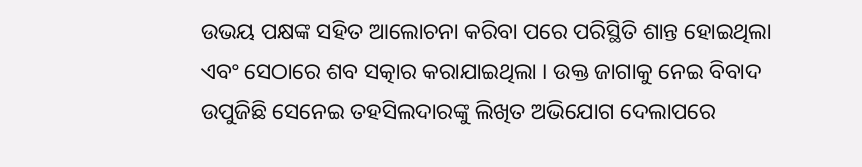ଉଭୟ ପକ୍ଷଙ୍କ ସହିତ ଆଲୋଚନା କରିବା ପରେ ପରିସ୍ଥିତି ଶାନ୍ତ ହୋଇଥିଲା ଏବଂ ସେଠାରେ ଶବ ସତ୍କାର କରାଯାଇଥିଲା । ଉକ୍ତ ଜାଗାକୁ ନେଇ ବିବାଦ ଉପୁଜିଛି ସେନେଇ ତହସିଲଦାରଙ୍କୁ ଲିଖିତ ଅଭିଯୋଗ ଦେଲାପରେ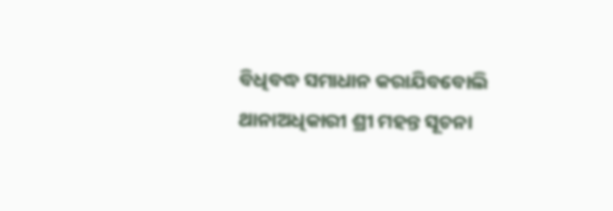ବିଧିବଦ୍ଧ ସମାଧାନ କରାଯିବବୋଲି ଥାନାଅଧିକାରୀ ଶ୍ରୀ ମହନ୍ତ ସୂଚନା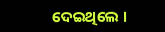ଦେଇଥିଲେ ।